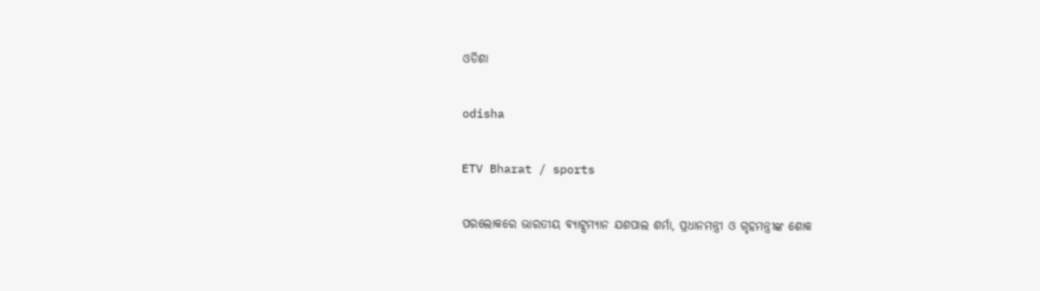ଓଡିଶା

odisha

ETV Bharat / sports

ପରଲୋକରେ ଭାରତୀୟ ବ୍ୟାଟ୍ସମ୍ୟାନ ଯଶପାଲ ଶର୍ମା, ପ୍ରଧାନମନ୍ତ୍ରୀ ଓ ଗୃହମନ୍ତ୍ରୀଙ୍କ ଶୋକ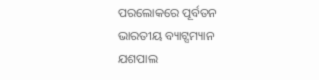ପରଲୋକରେ ପୂର୍ବତନ ଭାରତୀୟ ବ୍ୟାଟ୍ସମ୍ୟାନ ଯଶପାଲ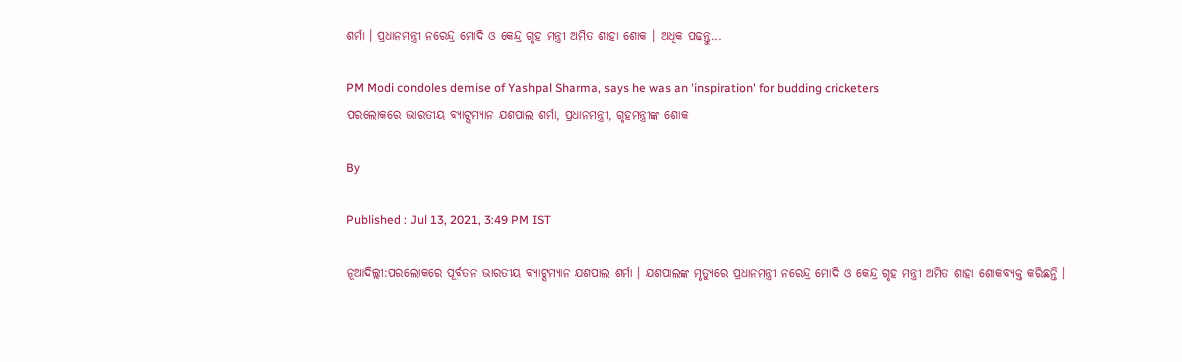ଶର୍ମା । ପ୍ରଧାନମନ୍ତ୍ରୀ ନରେନ୍ଦ୍ର ମୋଦି ଓ କେନ୍ଦ୍ର ଗୃହ ମନ୍ତ୍ରୀ ଅମିତ ଶାହା ଶୋକ । ଅଧିକ ପଢନ୍ତୁ...

PM Modi condoles demise of Yashpal Sharma, says he was an 'inspiration' for budding cricketers
ପରଲୋକରେ ଭାରତୀୟ ବ୍ୟାଟ୍ସମ୍ୟାନ ଯଶପାଲ ଶର୍ମା, ପ୍ରଧାନମନ୍ତ୍ରୀ, ଗୃହମନ୍ତ୍ରୀଙ୍କ ଶୋକ

By

Published : Jul 13, 2021, 3:49 PM IST

ନୂଆଦିଲ୍ଲୀ:ପରଲୋକରେ ପୂର୍ବତନ ଭାରତୀୟ ବ୍ୟାଟ୍ସମ୍ୟାନ ଯଶପାଲ ଶର୍ମା । ଯଶପାଲଙ୍କ ମୃତ୍ୟୁରେ ପ୍ରଧାନମନ୍ତ୍ରୀ ନରେନ୍ଦ୍ର ମୋଦି ଓ କେନ୍ଦ୍ର ଗୃହ ମନ୍ତ୍ରୀ ଅମିତ ଶାହା ଶୋକବ୍ୟକ୍ତ କରିଛନ୍ତି ।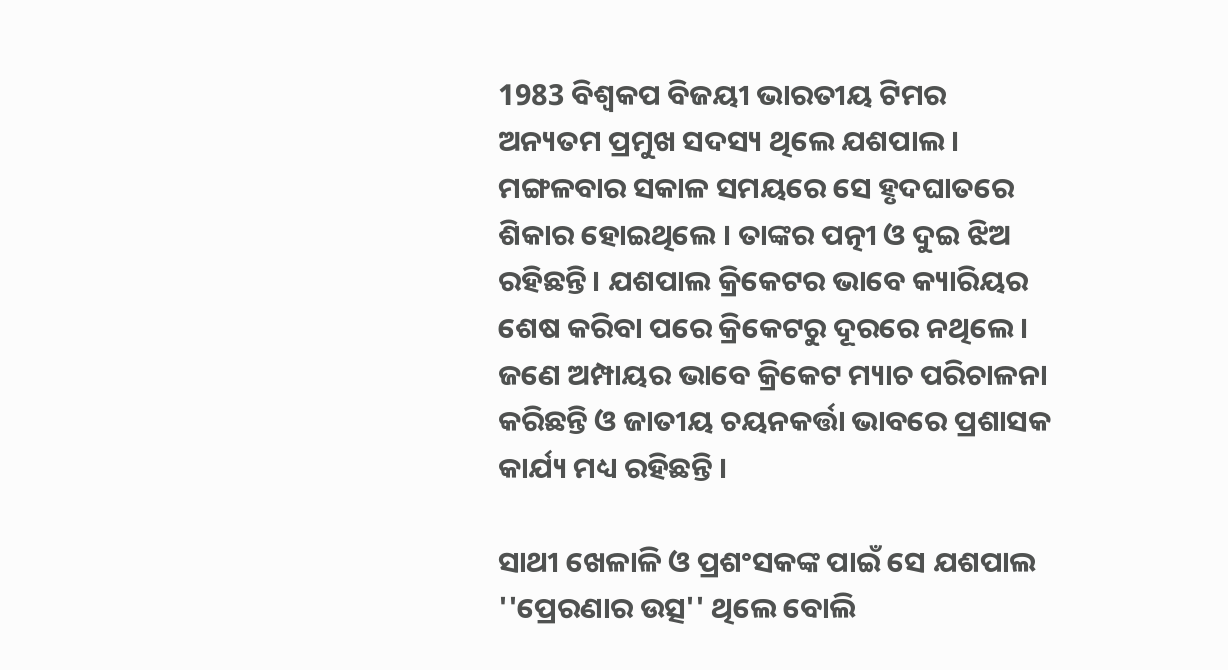1983 ବିଶ୍ବକପ ବିଜୟୀ ଭାରତୀୟ ଟିମର ଅନ୍ୟତମ ପ୍ରମୁଖ ସଦସ୍ୟ ଥିଲେ ଯଶପାଲ । ମଙ୍ଗଳବାର ସକାଳ ସମୟରେ ସେ ହୃଦଘାତରେ ଶିକାର ହୋଇଥିଲେ । ତାଙ୍କର ପତ୍ନୀ ଓ ଦୁଇ ଝିଅ ରହିଛନ୍ତି। ଯଶପାଲ କ୍ରିକେଟର ଭାବେ କ୍ୟାରିୟର ଶେଷ କରିବା ପରେ କ୍ରିକେଟରୁ ଦୂରରେ ନଥିଲେ । ଜଣେ ଅମ୍ପାୟର ଭାବେ କ୍ରିକେଟ ମ୍ୟାଚ ପରିଚାଳନା କରିଛନ୍ତି ଓ ଜାତୀୟ ଚୟନକର୍ତ୍ତା ଭାବରେ ପ୍ରଶାସକ କାର୍ଯ୍ୟ ମଧ୍ୟ ରହିଛନ୍ତି ।

ସାଥୀ ଖେଳାଳି ଓ ପ୍ରଶଂସକଙ୍କ ପାଇଁ ସେ ଯଶପାଲ ''ପ୍ରେରଣାର ଉତ୍ସ'' ଥିଲେ ବୋଲି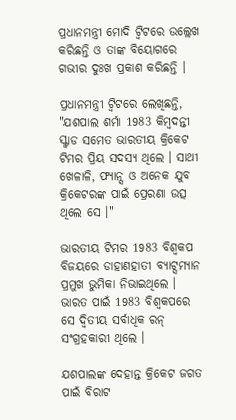ପ୍ରଧାନମନ୍ତ୍ରୀ ମୋଦି ଟ୍ବିଟରେ ଉଲ୍ଲେଖ କରିଛନ୍ତି ଓ ତାଙ୍କ ବିୟୋଗରେ ଗଭୀର ଦୁଃଖ ପ୍ରକାଶ କରିଛନ୍ତି ।

ପ୍ରଧାନମନ୍ତ୍ରୀ ଟ୍ବିଟରେ ଲେଖିଛନ୍ତି, "ଯଶପାଲ ଶର୍ମା 1983 କିମ୍ବଦନ୍ତୀ ସ୍କ୍ବାଡ ସମେତ ଭାରତୀୟ କ୍ରିକେଟ ଟିମର ପ୍ରିୟ ସଦସ୍ୟ ଥିଲେ । ସାଥୀ ଖେଳାଳି, ଫ୍ୟାନ୍ସ ଓ ଅନେକ ଯୁବ କ୍ରିକେଟରଙ୍କ ପାଇଁ ପ୍ରେରଣା ଉତ୍ସ ଥିଲେ ସେ ।"

ଭାରତୀୟ ଟିମର 1983 ବିଶ୍ବକପ ବିଜୟରେ ଡାହାଣହାତୀ ବ୍ୟାଟ୍ସମ୍ୟାନ ପ୍ରମୁଖ ଭୁମିକା ନିଭାଇଥିଲେ । ଭାରତ ପାଇଁ 1983 ବିଶ୍ବକପରେ ସେ ଦ୍ବିତୀୟ ସର୍ବାଧିକ ରନ୍‌ ସଂଗ୍ରହକାରୀ ଥିଲେ ।

ଯଶପାଲଙ୍କ ଦେହାନ୍ତ କ୍ରିକେଟ ଜଗତ ପାଇଁ ବିରାଟ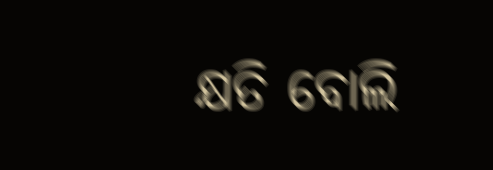କ୍ଷତି ବୋଲି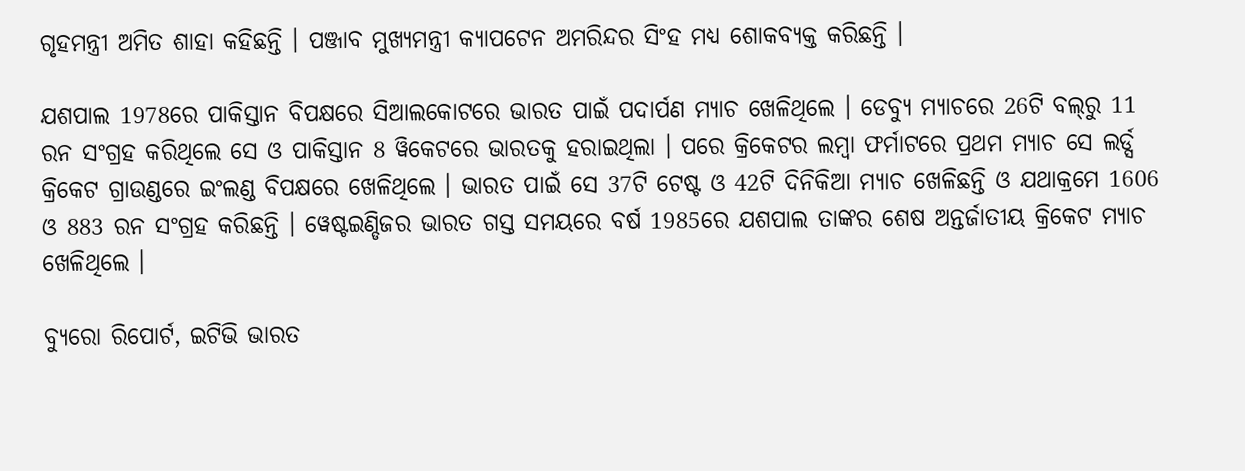ଗୃହମନ୍ତ୍ରୀ ଅମିତ ଶାହା କହିଛନ୍ତି । ପଞ୍ଜାବ ମୁଖ୍ୟମନ୍ତ୍ରୀ କ୍ୟାପଟେନ ଅମରିନ୍ଦର ସିଂହ ମଧ୍ୟ ଶୋକବ୍ୟକ୍ତ କରିଛନ୍ତି ।

ଯଶପାଲ 1978ରେ ପାକିସ୍ତାନ ବିପକ୍ଷରେ ସିଆଲକୋଟରେ ଭାରତ ପାଇଁ ପଦାର୍ପଣ ମ୍ୟାଚ ଖେଳିଥିଲେ । ଡେବ୍ୟୁ ମ୍ୟାଚରେ 26ଟି ବଲ୍‌ରୁ 11 ରନ ସଂଗ୍ରହ କରିଥିଲେ ସେ ଓ ପାକିସ୍ତାନ 8 ୱିକେଟରେ ଭାରତକୁ ହରାଇଥିଲା । ପରେ କ୍ରିକେଟର ଲମ୍ବା ଫର୍ମାଟରେ ପ୍ରଥମ ମ୍ୟାଚ ସେ ଲର୍ଡ୍ସ କ୍ରିକେଟ ଗ୍ରାଉଣ୍ଡରେ ଇଂଲଣ୍ଡ ବିପକ୍ଷରେ ଖେଳିଥିଲେ । ଭାରତ ପାଇଁ ସେ 37ଟି ଟେଷ୍ଟ ଓ 42ଟି ଦିନିକିଆ ମ୍ୟାଚ ଖେଳିଛନ୍ତି ଓ ଯଥାକ୍ରମେ 1606 ଓ 883 ରନ ସଂଗ୍ରହ କରିଛନ୍ତି । ୱେଷ୍ଟଇଣ୍ଡିଜର ଭାରତ ଗସ୍ତ ସମୟରେ ବର୍ଷ 1985ରେ ଯଶପାଲ ତାଙ୍କର ଶେଷ ଅନ୍ତର୍ଜାତୀୟ କ୍ରିକେଟ ମ୍ୟାଚ ଖେଳିଥିଲେ ।

ବ୍ୟୁରୋ ରିପୋର୍ଟ, ଇଟିଭି ଭାରତ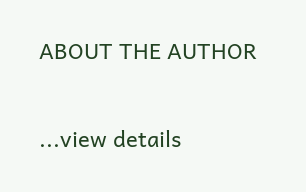ABOUT THE AUTHOR

...view details